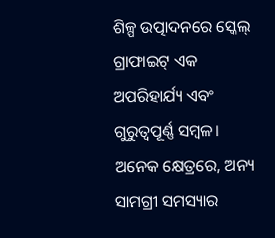ଶିଳ୍ପ ଉତ୍ପାଦନରେ ସ୍କେଲ୍ ଗ୍ରାଫାଇଟ୍ ଏକ ଅପରିହାର୍ଯ୍ୟ ଏବଂ ଗୁରୁତ୍ୱପୂର୍ଣ୍ଣ ସମ୍ବଳ। ଅନେକ କ୍ଷେତ୍ରରେ, ଅନ୍ୟ ସାମଗ୍ରୀ ସମସ୍ୟାର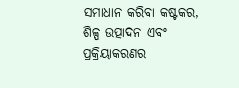ସମାଧାନ କରିବା କଷ୍ଟକର, ଶିଳ୍ପ ଉତ୍ପାଦନ ଏବଂ ପ୍ରକ୍ରିୟାକରଣର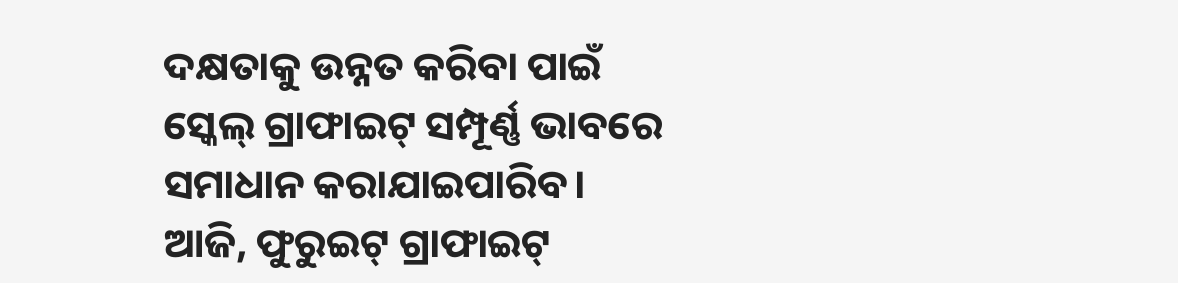ଦକ୍ଷତାକୁ ଉନ୍ନତ କରିବା ପାଇଁ ସ୍କେଲ୍ ଗ୍ରାଫାଇଟ୍ ସମ୍ପୂର୍ଣ୍ଣ ଭାବରେ ସମାଧାନ କରାଯାଇପାରିବ। ଆଜି, ଫୁରୁଇଟ୍ ଗ୍ରାଫାଇଟ୍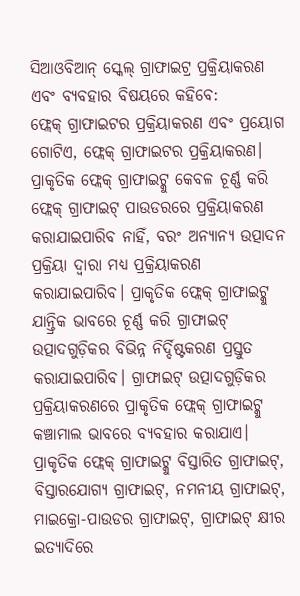ସିଆଓବିଆନ୍ ସ୍କେଲ୍ ଗ୍ରାଫାଇଟ୍ର ପ୍ରକ୍ରିୟାକରଣ ଏବଂ ବ୍ୟବହାର ବିଷୟରେ କହିବେ:
ଫ୍ଲେକ୍ ଗ୍ରାଫାଇଟର ପ୍ରକ୍ରିୟାକରଣ ଏବଂ ପ୍ରୟୋଗ
ଗୋଟିଏ, ଫ୍ଲେକ୍ ଗ୍ରାଫାଇଟର ପ୍ରକ୍ରିୟାକରଣ।
ପ୍ରାକୃତିକ ଫ୍ଲେକ୍ ଗ୍ରାଫାଇଟ୍କୁ କେବଳ ଚୂର୍ଣ୍ଣ କରି ଫ୍ଲେକ୍ ଗ୍ରାଫାଇଟ୍ ପାଉଡରରେ ପ୍ରକ୍ରିୟାକରଣ କରାଯାଇପାରିବ ନାହିଁ, ବରଂ ଅନ୍ୟାନ୍ୟ ଉତ୍ପାଦନ ପ୍ରକ୍ରିୟା ଦ୍ୱାରା ମଧ୍ୟ ପ୍ରକ୍ରିୟାକରଣ କରାଯାଇପାରିବ। ପ୍ରାକୃତିକ ଫ୍ଲେକ୍ ଗ୍ରାଫାଇଟ୍କୁ ଯାନ୍ତ୍ରିକ ଭାବରେ ଚୂର୍ଣ୍ଣ କରି ଗ୍ରାଫାଇଟ୍ ଉତ୍ପାଦଗୁଡ଼ିକର ବିଭିନ୍ନ ନିର୍ଦ୍ଦିଷ୍ଟକରଣ ପ୍ରସ୍ତୁତ କରାଯାଇପାରିବ। ଗ୍ରାଫାଇଟ୍ ଉତ୍ପାଦଗୁଡ଼ିକର ପ୍ରକ୍ରିୟାକରଣରେ ପ୍ରାକୃତିକ ଫ୍ଲେକ୍ ଗ୍ରାଫାଇଟ୍କୁ କଞ୍ଚାମାଲ ଭାବରେ ବ୍ୟବହାର କରାଯାଏ। ପ୍ରାକୃତିକ ଫ୍ଲେକ୍ ଗ୍ରାଫାଇଟ୍କୁ ବିସ୍ତାରିତ ଗ୍ରାଫାଇଟ୍, ବିସ୍ତାରଯୋଗ୍ୟ ଗ୍ରାଫାଇଟ୍, ନମନୀୟ ଗ୍ରାଫାଇଟ୍, ମାଇକ୍ରୋ-ପାଉଡର ଗ୍ରାଫାଇଟ୍, ଗ୍ରାଫାଇଟ୍ କ୍ଷୀର ଇତ୍ୟାଦିରେ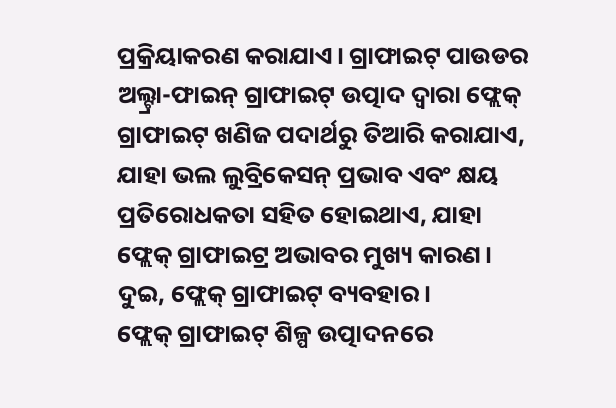ପ୍ରକ୍ରିୟାକରଣ କରାଯାଏ। ଗ୍ରାଫାଇଟ୍ ପାଉଡର ଅଲ୍ଟ୍ରା-ଫାଇନ୍ ଗ୍ରାଫାଇଟ୍ ଉତ୍ପାଦ ଦ୍ୱାରା ଫ୍ଲେକ୍ ଗ୍ରାଫାଇଟ୍ ଖଣିଜ ପଦାର୍ଥରୁ ତିଆରି କରାଯାଏ, ଯାହା ଭଲ ଲୁବ୍ରିକେସନ୍ ପ୍ରଭାବ ଏବଂ କ୍ଷୟ ପ୍ରତିରୋଧକତା ସହିତ ହୋଇଥାଏ, ଯାହା ଫ୍ଲେକ୍ ଗ୍ରାଫାଇଟ୍ର ଅଭାବର ମୁଖ୍ୟ କାରଣ।
ଦୁଇ, ଫ୍ଲେକ୍ ଗ୍ରାଫାଇଟ୍ ବ୍ୟବହାର।
ଫ୍ଲେକ୍ ଗ୍ରାଫାଇଟ୍ ଶିଳ୍ପ ଉତ୍ପାଦନରେ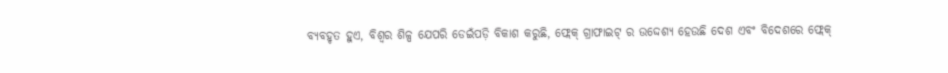ବ୍ୟବହୃତ ହୁଏ, ବିଶ୍ୱର ଶିଳ୍ପ ଯେପରି ଡେଇଁପଡ଼ି ବିକାଶ କରୁଛି, ଫ୍ଲେକ୍ ଗ୍ରାଫାଇଟ୍ ର ଉଦ୍ଦେଶ୍ୟ ହେଉଛି ଦେଶ ଏବଂ ବିଦେଶରେ ଫ୍ଲେକ୍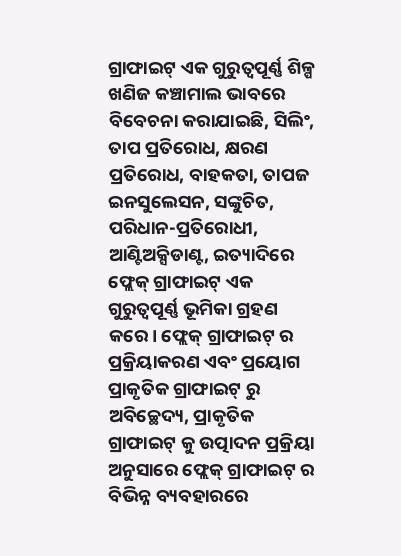ଗ୍ରାଫାଇଟ୍ ଏକ ଗୁରୁତ୍ୱପୂର୍ଣ୍ଣ ଶିଳ୍ପ ଖଣିଜ କଞ୍ଚାମାଲ ଭାବରେ ବିବେଚନା କରାଯାଇଛି, ସିଲିଂ, ତାପ ପ୍ରତିରୋଧ, କ୍ଷରଣ ପ୍ରତିରୋଧ, ବାହକତା, ତାପଜ ଇନସୁଲେସନ, ସଙ୍କୁଚିତ, ପରିଧାନ-ପ୍ରତିରୋଧୀ, ଆଣ୍ଟିଅକ୍ସିଡାଣ୍ଟ, ଇତ୍ୟାଦିରେ ଫ୍ଲେକ୍ ଗ୍ରାଫାଇଟ୍ ଏକ ଗୁରୁତ୍ୱପୂର୍ଣ୍ଣ ଭୂମିକା ଗ୍ରହଣ କରେ। ଫ୍ଲେକ୍ ଗ୍ରାଫାଇଟ୍ ର ପ୍ରକ୍ରିୟାକରଣ ଏବଂ ପ୍ରୟୋଗ ପ୍ରାକୃତିକ ଗ୍ରାଫାଇଟ୍ ରୁ ଅବିଚ୍ଛେଦ୍ୟ, ପ୍ରାକୃତିକ ଗ୍ରାଫାଇଟ୍ କୁ ଉତ୍ପାଦନ ପ୍ରକ୍ରିୟା ଅନୁସାରେ ଫ୍ଲେକ୍ ଗ୍ରାଫାଇଟ୍ ର ବିଭିନ୍ନ ବ୍ୟବହାରରେ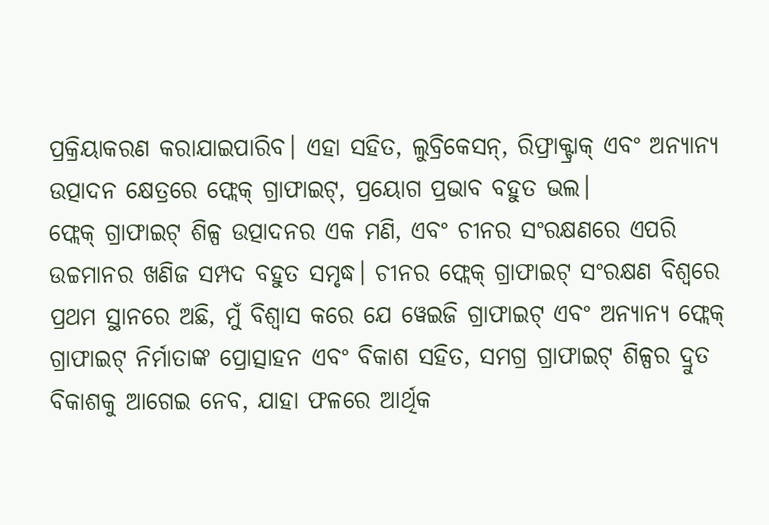ପ୍ରକ୍ରିୟାକରଣ କରାଯାଇପାରିବ। ଏହା ସହିତ, ଲୁବ୍ରିକେସନ୍, ରିଫ୍ରାକ୍ଟ୍ରାକ୍ ଏବଂ ଅନ୍ୟାନ୍ୟ ଉତ୍ପାଦନ କ୍ଷେତ୍ରରେ ଫ୍ଲେକ୍ ଗ୍ରାଫାଇଟ୍, ପ୍ରୟୋଗ ପ୍ରଭାବ ବହୁତ ଭଲ।
ଫ୍ଲେକ୍ ଗ୍ରାଫାଇଟ୍ ଶିଳ୍ପ ଉତ୍ପାଦନର ଏକ ମଣି, ଏବଂ ଚୀନର ସଂରକ୍ଷଣରେ ଏପରି ଉଚ୍ଚମାନର ଖଣିଜ ସମ୍ପଦ ବହୁତ ସମୃଦ୍ଧ। ଚୀନର ଫ୍ଲେକ୍ ଗ୍ରାଫାଇଟ୍ ସଂରକ୍ଷଣ ବିଶ୍ୱରେ ପ୍ରଥମ ସ୍ଥାନରେ ଅଛି, ମୁଁ ବିଶ୍ୱାସ କରେ ଯେ ୱେଇଜି ଗ୍ରାଫାଇଟ୍ ଏବଂ ଅନ୍ୟାନ୍ୟ ଫ୍ଲେକ୍ ଗ୍ରାଫାଇଟ୍ ନିର୍ମାତାଙ୍କ ପ୍ରୋତ୍ସାହନ ଏବଂ ବିକାଶ ସହିତ, ସମଗ୍ର ଗ୍ରାଫାଇଟ୍ ଶିଳ୍ପର ଦ୍ରୁତ ବିକାଶକୁ ଆଗେଇ ନେବ, ଯାହା ଫଳରେ ଆର୍ଥିକ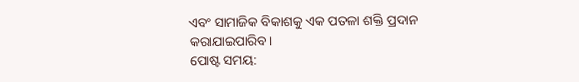ଏବଂ ସାମାଜିକ ବିକାଶକୁ ଏକ ପତଳା ଶକ୍ତି ପ୍ରଦାନ କରାଯାଇପାରିବ।
ପୋଷ୍ଟ ସମୟ: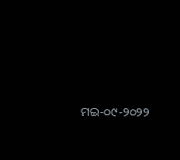ମଇ-୦୯-୨୦୨୨